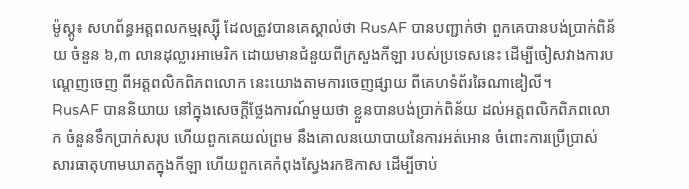ម៉ូស្គូ៖ សហព័ន្ធអត្តពលកម្មរុស្ស៊ី ដែលត្រូវបានគេស្គាល់ថា RusAF បានបញ្ជាក់ថា ពួកគេបានបង់ប្រាក់ពិន័យ ចំនួន ៦,៣ លានដុល្លារអាមេរិក ដោយមានជំនួយពីក្រសួងកីឡា របស់ប្រទេសនេះ ដើម្បីចៀសវាងការបណ្តេញចេញ ពីអត្តពលិកពិភពលោក នេះយោងតាមការចេញផ្សាយ ពីគេហទំព័រឆៃណាឌៀលី។
RusAF បាននិយាយ នៅក្នុងសេចក្តីថ្លែងការណ៍មួយថា ខ្លួនបានបង់ប្រាក់ពិន័យ ដល់អត្តពលិកពិភពលោក ចំនួនទឹកប្រាក់សរុប ហើយពួកគេយល់ព្រម នឹងគោលនយោបាយនៃការអត់អោន ចំពោះការប្រើប្រាស់ សារធាតុហាមឃាតក្នុងកីឡា ហើយពួកគេកំពុងស្វែងរកឱកាស ដើម្បីចាប់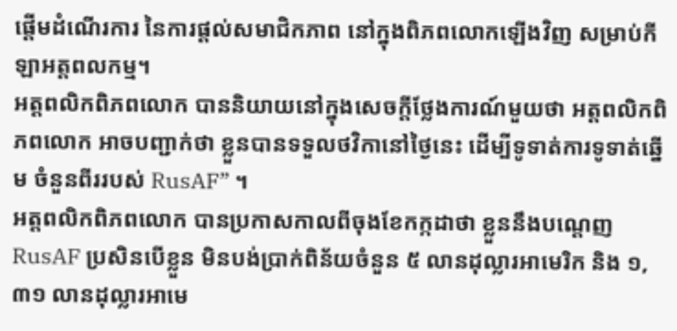ផ្តើមដំណើរការ នៃការផ្តល់សមាជិកភាព នៅក្នុងពិភពលោកឡើងវិញ សម្រាប់កីឡាអត្តពលកម្ម។
អត្តពលិកពិភពលោក បាននិយាយនៅក្នុងសេចក្តីថ្លែងការណ៍មួយថា អត្តពលិកពិភពលោក អាចបញ្ជាក់ថា ខ្លួនបានទទួលថវិកានៅថ្ងៃនេះ ដើម្បីទូទាត់ការទូទាត់ឆ្នើម ចំនួនពីររបស់ RusAF” ។
អត្តពលិកពិភពលោក បានប្រកាសកាលពីចុងខែកក្កដាថា ខ្លួននឹងបណ្តេញ RusAF ប្រសិនបើខ្លួន មិនបង់ប្រាក់ពិន័យចំនួន ៥ លានដុល្លារអាមេរិក និង ១,៣១ លានដុល្លារអាមេ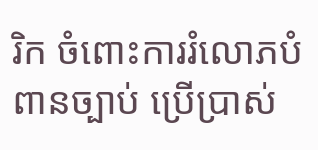រិក ចំពោះការរំលោភបំពានច្បាប់ ប្រើប្រាស់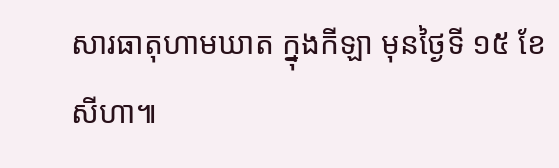សារធាតុហាមឃាត ក្នុងកីឡា មុនថ្ងៃទី ១៥ ខែសីហា៕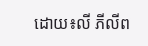ដោយ៖លី ភីលីព